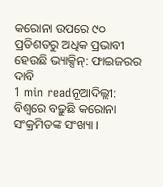କରୋନା ଉପରେ ୯୦ ପ୍ରତିଶତରୁ ଅଧିକ ପ୍ରଭାବୀ ହେଉଛି ଭ୍ୟାକ୍ସିନ୍: ଫାଇଜରର ଦାବି
1 min readନୂଆଦିଲ୍ଲୀ: ବିଶ୍ୱରେ ବଢ଼ୁଛି କରୋନା ସଂକ୍ରମିତଙ୍କ ସଂଖ୍ୟା ।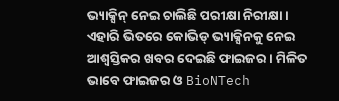ଭ୍ୟାକ୍ସିନ୍ ନେଇ ଚାଲିଛି ପରୀକ୍ଷା ନିରୀକ୍ଷା । ଏହାରି ଭିତରେ କୋଭିଡ୍ ଭ୍ୟାକ୍ସିନକୁ ନେଇ ଆଶ୍ୱସ୍ତିକର ଖବର ଦେଇଛି ଫାଇଜର । ମିଳିତ ଭାବେ ଫାଇଜର ଓ BioNTech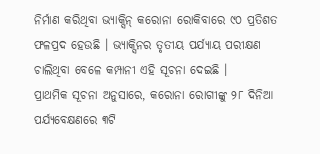ନିର୍ମାଣ କରିଥିବା ଭ୍ୟାକ୍ସିନ୍ କରୋନା ରୋକିବାରେ ୯୦ ପ୍ରତିଶତ ଫଳପ୍ରଦ ହେଉଛି । ଭ୍ୟାକ୍ସିନର ତୃତୀୟ ପର୍ଯ୍ୟାୟ ପରୀକ୍ଷଣ ଚାଲିଥିବା ବେଳେ କମ୍ପାନୀ ଏହି ସୂଚନା ଦେଇଛି ।
ପ୍ରାଥମିକ ସୂଚନା ଅନୁସାରେ, କରୋନା ରୋଗୀଙ୍କୁ ୨୮ ଦିନିଆ ପର୍ଯ୍ୟବେକ୍ଷଣରେ ୩ଟି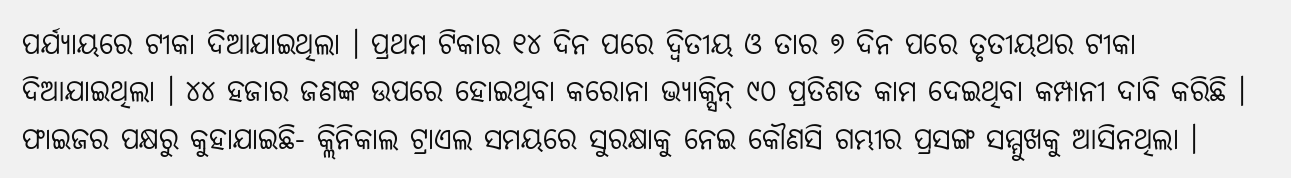ପର୍ଯ୍ୟାୟରେ ଟୀକା ଦିଆଯାଇଥିଲା । ପ୍ରଥମ ଟିକାର ୧୪ ଦିନ ପରେ ଦ୍ୱିତୀୟ ଓ ତାର ୭ ଦିନ ପରେ ତୃତୀୟଥର ଟୀକା ଦିଆଯାଇଥିଲା । ୪୪ ହଜାର ଜଣଙ୍କ ଉପରେ ହୋଇଥିବା କରୋନା ଭ୍ୟାକ୍ସିନ୍ ୯୦ ପ୍ରତିଶତ କାମ ଦେଇଥିବା କମ୍ପାନୀ ଦାବି କରିଛି ।
ଫାଇଜର ପକ୍ଷରୁ କୁହାଯାଇଛି- କ୍ଲିନିକାଲ ଟ୍ରାଏଲ ସମୟରେ ସୁରକ୍ଷାକୁ ନେଇ କୌଣସି ଗମ୍ଭୀର ପ୍ରସଙ୍ଗ ସମ୍ମୁଖକୁ ଆସିନଥିଲା ।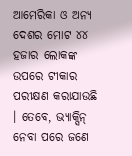ଆମେରିକା ଓ ଅନ୍ୟ ଦେଶର ମୋଟ ୪୪ ହଜାର ଲୋକଙ୍କ ଉପରେ ଟୀକାର ପରୀକ୍ଷଣ କରାଯାଉଛି । ତେବେ, ଭ୍ୟାକ୍ସିନ୍ ନେବା ପରେ ଜଣେ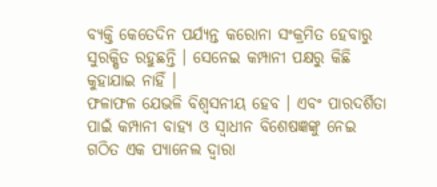ବ୍ୟକ୍ତି କେତେଦିନ ପର୍ଯ୍ୟନ୍ତ କରୋନା ସଂକ୍ରମିତ ହେବାରୁ ସୁରକ୍ଷିତ ରହୁଛନ୍ତି । ସେନେଇ କମ୍ପାନୀ ପକ୍ଷରୁ କିଛି କୁହାଯାଇ ନାହିଁ ।
ଫଳାଫଳ ଯେଭଳି ବିଶ୍ୱସନୀୟ ହେବ । ଏବଂ ପାରଦର୍ଶିତା ପାଇଁ କମ୍ପାନୀ ବାହ୍ୟ ଓ ସ୍ୱାଧୀନ ବିଶେଷଜ୍ଞଙ୍କୁ ନେଇ ଗଠିତ ଏକ ପ୍ୟାନେଲ ଦ୍ୱାରା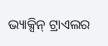ଭ୍ୟାକ୍ସିନ୍ ଟ୍ରାଏଲର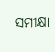ସମୀକ୍ଷା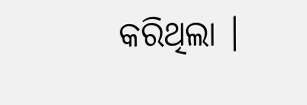କରିଥିଲା ।